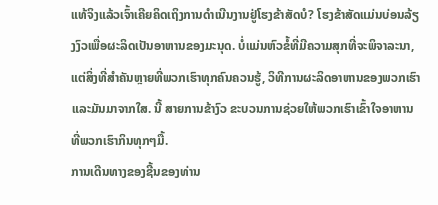ແທ້ຈິງແລ້ວເຈົ້າເຄີຍຄິດເຖິງການດຳເນີນງານຢູ່ໂຮງຂ້າສັດບໍ? ໂຮງຂ້າສັດແມ່ນບ່ອນລ້ຽງງົວເພື່ອຜະລິດເປັນອາຫານຂອງມະນຸດ. ບໍ່ແມ່ນຫົວຂໍ້ທີ່ມີຄວາມສຸກທີ່ຈະພິຈາລະນາ, ແຕ່ສິ່ງທີ່ສໍາຄັນຫຼາຍທີ່ພວກເຮົາທຸກຄົນຄວນຮູ້, ວິທີການຜະລິດອາຫານຂອງພວກເຮົາແລະມັນມາຈາກໃສ. ນີ້ ສາຍການຂ້າງົວ ຂະບວນການຊ່ວຍໃຫ້ພວກເຮົາເຂົ້າໃຈອາຫານທີ່ພວກເຮົາກິນທຸກໆມື້.
ການເດີນທາງຂອງຊີ້ນຂອງທ່ານ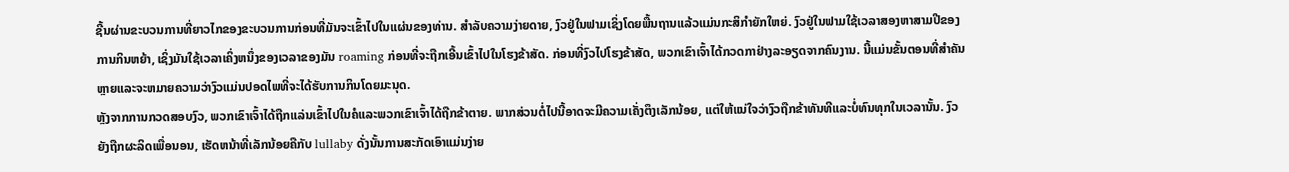ຊີ້ນຜ່ານຂະບວນການທີ່ຍາວໄກຂອງຂະບວນການກ່ອນທີ່ມັນຈະເຂົ້າໄປໃນແຜ່ນຂອງທ່ານ. ສໍາລັບຄວາມງ່າຍດາຍ, ງົວຢູ່ໃນຟາມເຊິ່ງໂດຍພື້ນຖານແລ້ວແມ່ນກະສິກໍາຍັກໃຫຍ່. ງົວຢູ່ໃນຟາມໃຊ້ເວລາສອງຫາສາມປີຂອງການກິນຫຍ້າ, ເຊິ່ງມັນໃຊ້ເວລາເຄິ່ງຫນຶ່ງຂອງເວລາຂອງມັນ roaming ກ່ອນທີ່ຈະຖືກເອີ້ນເຂົ້າໄປໃນໂຮງຂ້າສັດ. ກ່ອນທີ່ງົວໄປໂຮງຂ້າສັດ, ພວກເຂົາເຈົ້າໄດ້ກວດກາຢ່າງລະອຽດຈາກຄົນງານ. ນີ້ແມ່ນຂັ້ນຕອນທີ່ສໍາຄັນຫຼາຍແລະຈະຫມາຍຄວາມວ່າງົວແມ່ນປອດໄພທີ່ຈະໄດ້ຮັບການກິນໂດຍມະນຸດ.
ຫຼັງຈາກການກວດສອບງົວ, ພວກເຂົາເຈົ້າໄດ້ຖືກແລ່ນເຂົ້າໄປໃນຄໍແລະພວກເຂົາເຈົ້າໄດ້ຖືກຂ້າຕາຍ. ພາກສ່ວນຕໍ່ໄປນີ້ອາດຈະມີຄວາມເຄັ່ງຕຶງເລັກນ້ອຍ, ແຕ່ໃຫ້ແນ່ໃຈວ່າງົວຖືກຂ້າທັນທີແລະບໍ່ທົນທຸກໃນເວລານັ້ນ. ງົວຍັງຖືກຜະລິດເພື່ອນອນ, ເຮັດຫນ້າທີ່ເລັກນ້ອຍຄືກັບ lullaby ດັ່ງນັ້ນການສະກັດເອົາແມ່ນງ່າຍ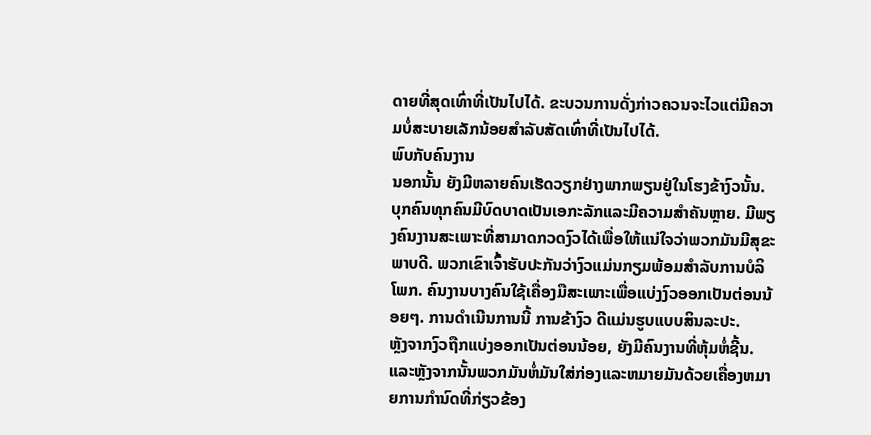ດາຍທີ່ສຸດເທົ່າທີ່ເປັນໄປໄດ້. ຂະບວນການດັ່ງກ່າວຄວນຈະໄວແຕ່ມີຄວາມບໍ່ສະບາຍເລັກນ້ອຍສໍາລັບສັດເທົ່າທີ່ເປັນໄປໄດ້.
ພົບກັບຄົນງານ
ນອກນັ້ນ ຍັງມີຫລາຍຄົນເຮັດວຽກຢ່າງພາກພຽນຢູ່ໃນໂຮງຂ້າງົວນັ້ນ. ບຸກຄົນທຸກຄົນມີບົດບາດເປັນເອກະລັກແລະມີຄວາມສໍາຄັນຫຼາຍ. ມີພຽງຄົນງານສະເພາະທີ່ສາມາດກວດງົວໄດ້ເພື່ອໃຫ້ແນ່ໃຈວ່າພວກມັນມີສຸຂະພາບດີ. ພວກເຂົາເຈົ້າຮັບປະກັນວ່າງົວແມ່ນກຽມພ້ອມສໍາລັບການບໍລິໂພກ. ຄົນງານບາງຄົນໃຊ້ເຄື່ອງມືສະເພາະເພື່ອແບ່ງງົວອອກເປັນຕ່ອນນ້ອຍໆ. ການດໍາເນີນການນີ້ ການຂ້າງົວ ດີແມ່ນຮູບແບບສິນລະປະ.
ຫຼັງຈາກງົວຖືກແບ່ງອອກເປັນຕ່ອນນ້ອຍ, ຍັງມີຄົນງານທີ່ຫຸ້ມຫໍ່ຊີ້ນ. ແລະຫຼັງຈາກນັ້ນພວກມັນຫໍ່ມັນໃສ່ກ່ອງແລະຫມາຍມັນດ້ວຍເຄື່ອງຫມາຍການກໍານົດທີ່ກ່ຽວຂ້ອງ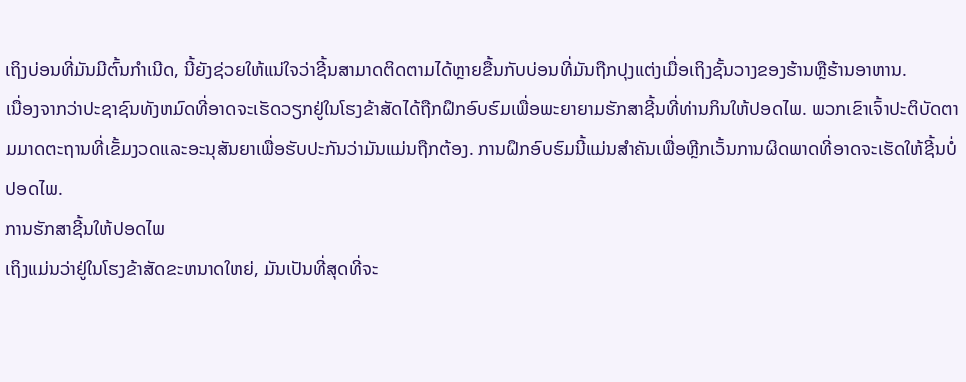ເຖິງບ່ອນທີ່ມັນມີຕົ້ນກໍາເນີດ, ນີ້ຍັງຊ່ວຍໃຫ້ແນ່ໃຈວ່າຊີ້ນສາມາດຕິດຕາມໄດ້ຫຼາຍຂື້ນກັບບ່ອນທີ່ມັນຖືກປຸງແຕ່ງເມື່ອເຖິງຊັ້ນວາງຂອງຮ້ານຫຼືຮ້ານອາຫານ.
ເນື່ອງຈາກວ່າປະຊາຊົນທັງຫມົດທີ່ອາດຈະເຮັດວຽກຢູ່ໃນໂຮງຂ້າສັດໄດ້ຖືກຝຶກອົບຮົມເພື່ອພະຍາຍາມຮັກສາຊີ້ນທີ່ທ່ານກິນໃຫ້ປອດໄພ. ພວກເຂົາເຈົ້າປະຕິບັດຕາມມາດຕະຖານທີ່ເຂັ້ມງວດແລະອະນຸສັນຍາເພື່ອຮັບປະກັນວ່າມັນແມ່ນຖືກຕ້ອງ. ການຝຶກອົບຮົມນີ້ແມ່ນສໍາຄັນເພື່ອຫຼີກເວັ້ນການຜິດພາດທີ່ອາດຈະເຮັດໃຫ້ຊີ້ນບໍ່ປອດໄພ.
ການຮັກສາຊີ້ນໃຫ້ປອດໄພ
ເຖິງແມ່ນວ່າຢູ່ໃນໂຮງຂ້າສັດຂະຫນາດໃຫຍ່, ມັນເປັນທີ່ສຸດທີ່ຈະ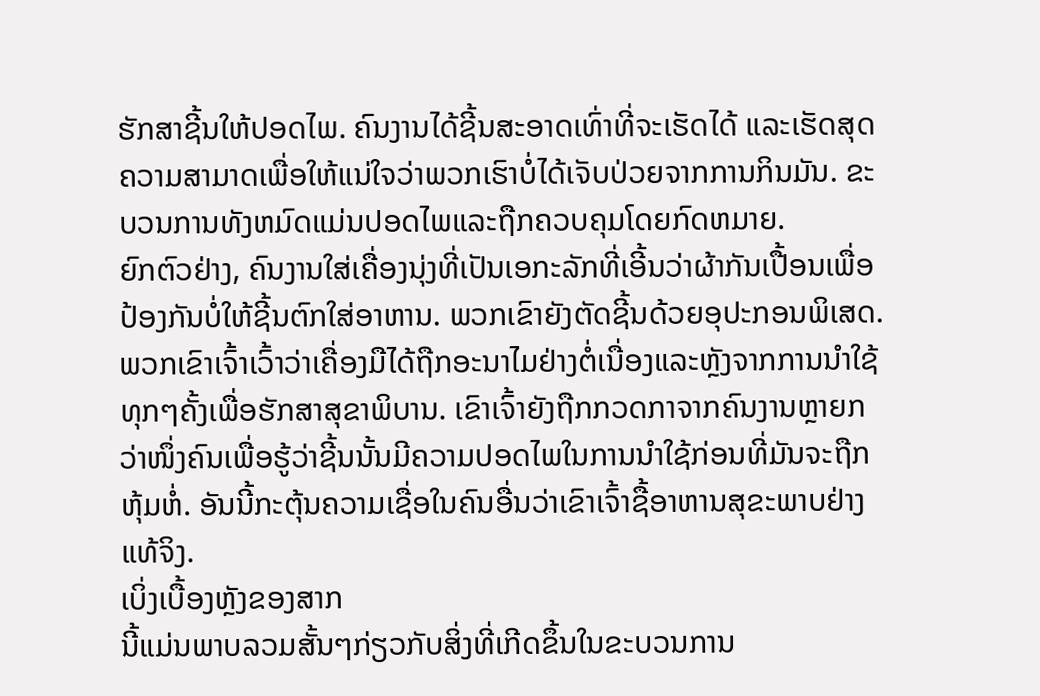ຮັກສາຊີ້ນໃຫ້ປອດໄພ. ຄົນງານໄດ້ຊີ້ນສະອາດເທົ່າທີ່ຈະເຮັດໄດ້ ແລະເຮັດສຸດຄວາມສາມາດເພື່ອໃຫ້ແນ່ໃຈວ່າພວກເຮົາບໍ່ໄດ້ເຈັບປ່ວຍຈາກການກິນມັນ. ຂະບວນການທັງຫມົດແມ່ນປອດໄພແລະຖືກຄວບຄຸມໂດຍກົດຫມາຍ.
ຍົກຕົວຢ່າງ, ຄົນງານໃສ່ເຄື່ອງນຸ່ງທີ່ເປັນເອກະລັກທີ່ເອີ້ນວ່າຜ້າກັນເປື້ອນເພື່ອປ້ອງກັນບໍ່ໃຫ້ຊີ້ນຕົກໃສ່ອາຫານ. ພວກເຂົາຍັງຕັດຊີ້ນດ້ວຍອຸປະກອນພິເສດ. ພວກເຂົາເຈົ້າເວົ້າວ່າເຄື່ອງມືໄດ້ຖືກອະນາໄມຢ່າງຕໍ່ເນື່ອງແລະຫຼັງຈາກການນໍາໃຊ້ທຸກໆຄັ້ງເພື່ອຮັກສາສຸຂາພິບານ. ເຂົາເຈົ້າຍັງຖືກກວດກາຈາກຄົນງານຫຼາຍກວ່າໜຶ່ງຄົນເພື່ອຮູ້ວ່າຊີ້ນນັ້ນມີຄວາມປອດໄພໃນການນຳໃຊ້ກ່ອນທີ່ມັນຈະຖືກຫຸ້ມຫໍ່. ອັນນີ້ກະຕຸ້ນຄວາມເຊື່ອໃນຄົນອື່ນວ່າເຂົາເຈົ້າຊື້ອາຫານສຸຂະພາບຢ່າງແທ້ຈິງ.
ເບິ່ງເບື້ອງຫຼັງຂອງສາກ
ນີ້ແມ່ນພາບລວມສັ້ນໆກ່ຽວກັບສິ່ງທີ່ເກີດຂຶ້ນໃນຂະບວນການ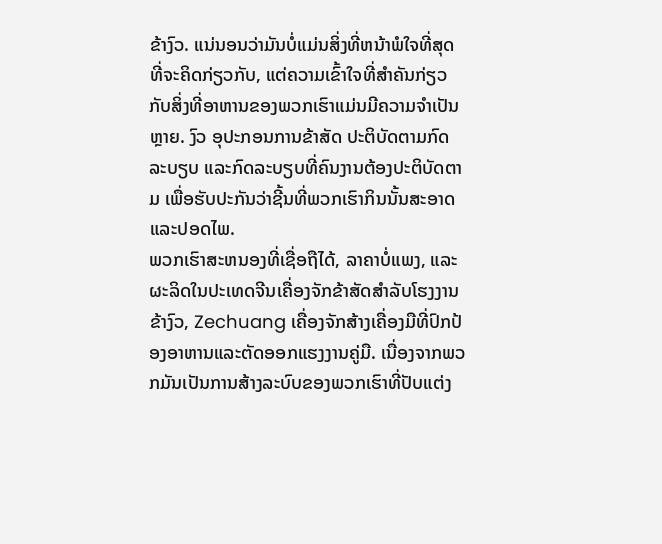ຂ້າງົວ. ແນ່ນອນວ່າມັນບໍ່ແມ່ນສິ່ງທີ່ຫນ້າພໍໃຈທີ່ສຸດທີ່ຈະຄິດກ່ຽວກັບ, ແຕ່ຄວາມເຂົ້າໃຈທີ່ສໍາຄັນກ່ຽວກັບສິ່ງທີ່ອາຫານຂອງພວກເຮົາແມ່ນມີຄວາມຈໍາເປັນຫຼາຍ. ງົວ ອຸປະກອນການຂ້າສັດ ປະຕິບັດຕາມກົດລະບຽບ ແລະກົດລະບຽບທີ່ຄົນງານຕ້ອງປະຕິບັດຕາມ ເພື່ອຮັບປະກັນວ່າຊີ້ນທີ່ພວກເຮົາກິນນັ້ນສະອາດ ແລະປອດໄພ.
ພວກເຮົາສະຫນອງທີ່ເຊື່ອຖືໄດ້, ລາຄາບໍ່ແພງ, ແລະຜະລິດໃນປະເທດຈີນເຄື່ອງຈັກຂ້າສັດສໍາລັບໂຮງງານຂ້າງົວ, Zechuang ເຄື່ອງຈັກສ້າງເຄື່ອງມືທີ່ປົກປ້ອງອາຫານແລະຕັດອອກແຮງງານຄູ່ມື. ເນື່ອງຈາກພວກມັນເປັນການສ້າງລະບົບຂອງພວກເຮົາທີ່ປັບແຕ່ງ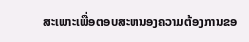ສະເພາະເພື່ອຕອບສະຫນອງຄວາມຕ້ອງການຂອ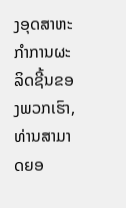ງອຸດສາຫະກໍາການຜະລິດຊີ້ນຂອງພວກເຮົາ, ທ່ານສາມາດຍອ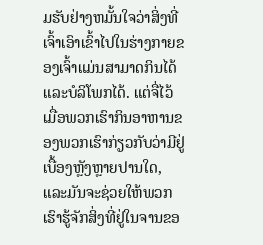ມຮັບຢ່າງຫມັ້ນໃຈວ່າສິ່ງທີ່ເຈົ້າເອົາເຂົ້າໄປໃນຮ່າງກາຍຂອງເຈົ້າແມ່ນສາມາດກິນໄດ້ແລະບໍລິໂພກໄດ້. ແຕ່ຈື່ໄວ້ເມື່ອພວກເຮົາກິນອາຫານຂອງພວກເຮົາກ່ຽວກັບວ່າມີຢູ່ເບື້ອງຫຼັງຫຼາຍປານໃດ, ແລະມັນຈະຊ່ວຍໃຫ້ພວກເຮົາຮູ້ຈັກສິ່ງທີ່ຢູ່ໃນຈານຂອ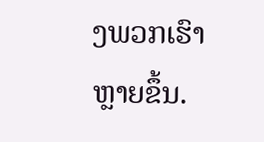ງພວກເຮົາຫຼາຍຂຶ້ນ.